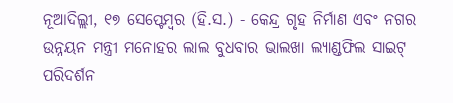ନୂଆଦିଲ୍ଲୀ, ୧୭ ସେପ୍ଟେମ୍ବର (ହି.ସ.) - କେନ୍ଦ୍ର ଗୃହ ନିର୍ମାଣ ଏବଂ ନଗର ଉନ୍ନୟନ ମନ୍ତ୍ରୀ ମନୋହର ଲାଲ ବୁଧବାର ଭାଲଖା ଲ୍ୟାଣ୍ଡଫିଲ ସାଇଟ୍ ପରିଦର୍ଶନ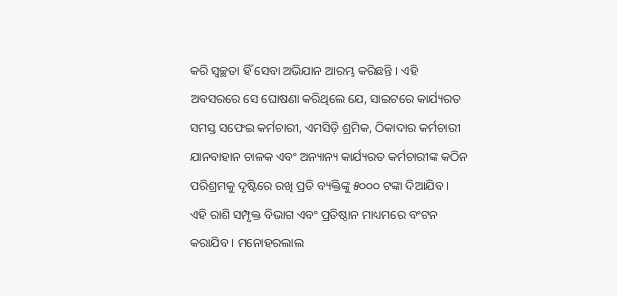କରି ସ୍ୱଚ୍ଛତା ହିଁ ସେବା ଅଭିଯାନ ଆରମ୍ଭ କରିଛନ୍ତି । ଏହି ଅବସରରେ ସେ ଘୋଷଣା କରିଥିଲେ ଯେ, ସାଇଟରେ କାର୍ଯ୍ୟରତ ସମସ୍ତ ସଫେଇ କର୍ମଚାରୀ, ଏମସିଡ଼ି ଶ୍ରମିକ, ଠିକାଦାର କର୍ମଚାରୀ ଯାନବାହାନ ଚାଳକ ଏବଂ ଅନ୍ୟାନ୍ୟ କାର୍ଯ୍ୟରତ କର୍ମଚାରୀଙ୍କ କଠିନ ପରିଶ୍ରମକୁ ଦୃଷ୍ଟିରେ ରଖି ପ୍ରତି ବ୍ୟକ୍ତିଙ୍କୁ ୫୦୦୦ ଟଙ୍କା ଦିଆଯିବ । ଏହି ରାଶି ସମ୍ପୃକ୍ତ ବିଭାଗ ଏବଂ ପ୍ରତିଷ୍ଠାନ ମାଧ୍ୟମରେ ବଂଟନ କରାଯିବ । ମନୋହରଲାଲ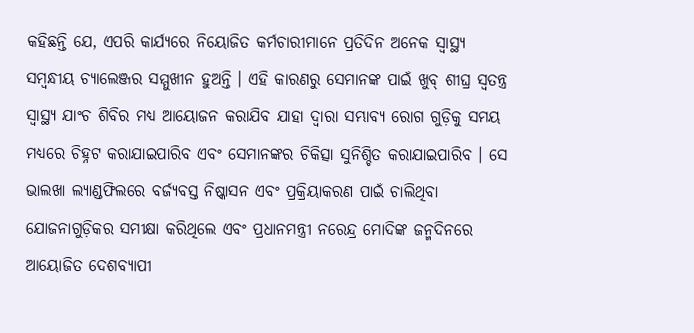କହିଛନ୍ତି ଯେ, ଏପରି କାର୍ଯ୍ୟରେ ନିୟୋଜିତ କର୍ମଚାରୀମାନେ ପ୍ରତିଦିନ ଅନେକ ସ୍ୱାସ୍ଥ୍ୟ ସମ୍ବନ୍ଧୀୟ ଚ୍ୟାଲେଞ୍ଜର ସମ୍ମୁଖୀନ ହୁଅନ୍ତି । ଏହି କାରଣରୁ ସେମାନଙ୍କ ପାଇଁ ଖୁବ୍ ଶୀଘ୍ର ସ୍ୱତନ୍ତ୍ର ସ୍ୱାସ୍ଥ୍ୟ ଯାଂଚ ଶିବିର ମଧ୍ୟ ଆୟୋଜନ କରାଯିବ ଯାହା ଦ୍ୱାରା ସମ୍ଭାବ୍ୟ ରୋଗ ଗୁଡ଼ିକୁ ସମୟ ମଧ୍ୟରେ ଚିହ୍ନଟ କରାଯାଇପାରିବ ଏବଂ ସେମାନଙ୍କର ଚିକିତ୍ସା ସୁନିଶ୍ଚିତ କରାଯାଇପାରିବ । ସେ ଭାଲଖା ଲ୍ୟାଣ୍ଡଫିଲରେ ବର୍ଜ୍ୟବସ୍ତ ନିଷ୍କାସନ ଏବଂ ପ୍ରକ୍ରିୟାକରଣ ପାଇଁ ଚାଲିଥିବା ଯୋଜନାଗୁଡ଼ିକର ସମୀକ୍ଷା କରିଥିଲେ ଏବଂ ପ୍ରଧାନମନ୍ତ୍ରୀ ନରେନ୍ଦ୍ର ମୋଦିଙ୍କ ଜନ୍ମଦିନରେ ଆୟୋଜିତ ଦେଶବ୍ୟାପୀ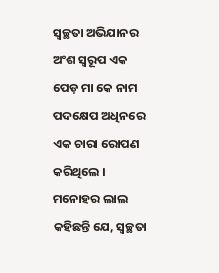ସ୍ୱଚ୍ଛତା ଅଭିଯାନର ଅଂଶ ସ୍ୱରୂପ ଏକ ପେଡ଼ ମା କେ ନାମ ପଦକ୍ଷେପ ଅଧିନରେ ଏକ ଚାରା ରୋପଣ କରିଥିଲେ । ମନୋହର ଲାଲ କହିଛନ୍ତି ଯେ, ସ୍ୱଚ୍ଛତା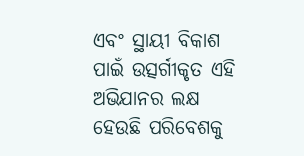ଏବଂ ସ୍ଥାୟୀ ବିକାଶ ପାଇଁ ଉତ୍ସର୍ଗୀକୃତ ଏହି ଅଭିଯାନର ଲକ୍ଷ ହେଉଛି ପରିବେଶକୁ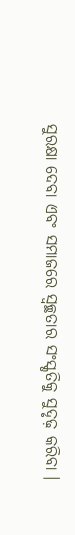ସୁରକ୍ଷା ଦେବା ଏବଂ ସମାଜରେ ସ୍ୱଚ୍ଛତାର ସଂସ୍କୃତିକୁ ସୁଦୃଢ଼ କରିବା ।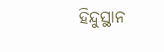ହିନ୍ଦୁସ୍ଥାନ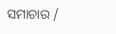ସମାଚାର /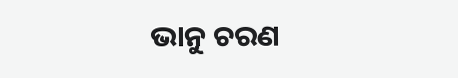ଭାନୁ ଚରଣ